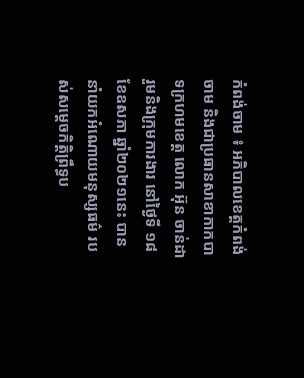កំពង់ចាម ៖ អភិបាលខេត្តកំពង់ចាម និងជាប្រធានសាខាកាកបាទក្រហមខេត្ត លោក អ៊ុន ចាន់ដា រួមនិងក្រុមការងារ នៅថ្ងៃទី ១៨ ខែឧសភា ឆ្នាំ២០២១នេះ បាននាំយកអំណោយមនុស្សធម៌ របស់សម្ដេចកិត្តិព្រឹទ្ធប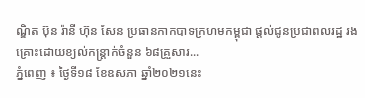ណ្ឌិត ប៊ុន រ៉ានី ហ៊ុន សែន ប្រធានកាកបាទក្រហមកម្ពុជា ផ្តល់ជូនប្រជាពលរដ្ឋ រងគ្រោះដោយខ្យល់កន្ត្រាក់ចំនួន ៦៨គ្រួសារ...
ភ្នំពេញ ៖ ថ្ងៃទី១៨ ខែឧសភា ឆ្នាំ២០២១នេះ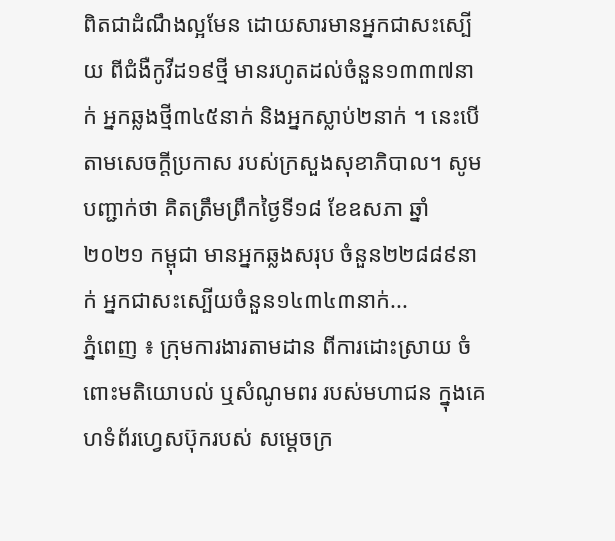ពិតជាដំណឹងល្អមែន ដោយសារមានអ្នកជាសះស្បើយ ពីជំងឺកូវីដ១៩ថ្មី មានរហូតដល់ចំនួន១៣៣៧នាក់ អ្នកឆ្លងថ្មី៣៤៥នាក់ និងអ្នកស្លាប់២នាក់ ។ នេះបើតាមសេចក្តីប្រកាស របស់ក្រសួងសុខាភិបាល។ សូមបញ្ជាក់ថា គិតត្រឹមព្រឹកថ្ងៃទី១៨ ខែឧសភា ឆ្នាំ២០២១ កម្ពុជា មានអ្នកឆ្លងសរុប ចំនួន២២៨៨៩នាក់ អ្នកជាសះស្បើយចំនួន១៤៣៤៣នាក់...
ភ្នំពេញ ៖ ក្រុមការងារតាមដាន ពីការដោះស្រាយ ចំពោះមតិយោបល់ ឬសំណូមពរ របស់មហាជន ក្នុងគេហទំព័រហ្វេសប៊ុករបស់ សម្ដេចក្រ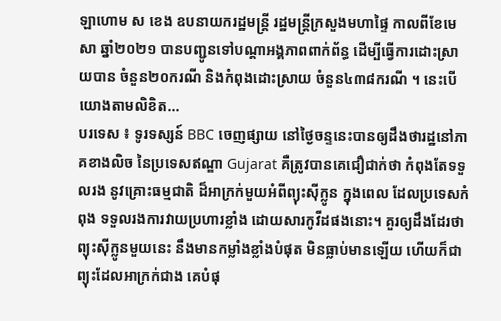ឡាហោម ស ខេង ឧបនាយករដ្ឋមន្ដ្រី រដ្ឋមន្ដ្រីក្រសួងមហាផ្ទៃ កាលពីខែមេសា ឆ្នាំ២០២១ បានបញ្ជូនទៅបណ្ដាអង្គភាពពាក់ព័ន្ធ ដើម្បីធ្វើការដោះស្រាយបាន ចំនួន២០ករណី និងកំពុងដោះស្រាយ ចំនួន៤៣៨ករណី ។ នេះបើយោងតាមលិខិត...
បរទេស ៖ ទូរទស្សន៍ BBC ចេញផ្សាយ នៅថ្ងៃចន្ទនេះបានឲ្យដឹងថារដ្ឋនៅភាគខាងលិច នៃប្រទេសឥណ្ឌា Gujarat គឺត្រូវបានគេជឿជាក់ថា កំពុងតែទទួលរង នូវគ្រោះធម្មជាតិ ដ៏អាក្រក់មួយអំពីព្យុះស៊ីក្លូន ក្នុងពេល ដែលប្រទេសកំពុង ទទួលរងការវាយប្រហារខ្លាំង ដោយសារកូវីដផងនោះ។ គួរឲ្យដឹងដែរថា ព្យុះស៊ីក្លូនមួយនេះ នឹងមានកម្លាំងខ្លាំងបំផុត មិនធ្លាប់មានឡើយ ហើយក៏ជាព្យុះដែលអាក្រក់ជាង គេបំផុ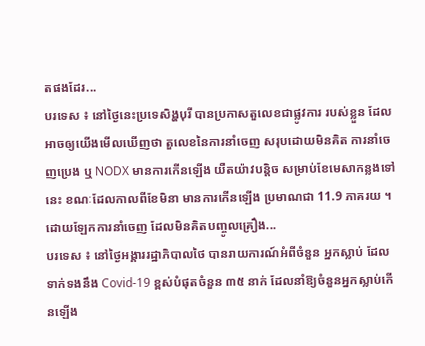តផងដែរ...
បរទេស ៖ នៅថ្ងៃនេះប្រទេសិង្ហបុរី បានប្រកាសតួលេខជាផ្លូវការ របស់ខ្លួន ដែលអាចឲ្យយើងមើលឃើញថា តួលេខនៃការនាំចេញ សរុបដោយមិនគិត ការនាំចេញប្រេង ឬ NODX មានការកើនឡើង យឺតយ៉ាវបន្តិច សម្រាប់ខែមេសាកន្លងទៅនេះ ខណៈដែលកាលពីខែមិនា មានការកើនឡើង ប្រមាណជា 11.9 ភាគរយ ។ ដោយឡែកការនាំចេញ ដែលមិនគិតបញ្ចូលគ្រឿង...
បរទេស ៖ នៅថ្ងៃអង្គាររដ្ឋាភិបាលថៃ បានរាយការណ៍អំពីចំនួន អ្នកស្លាប់ ដែលទាក់ទងនឹង Covid-19 ខ្ពស់បំផុតចំនួន ៣៥ នាក់ ដែលនាំឱ្យចំនួនអ្នកស្លាប់កើនឡើង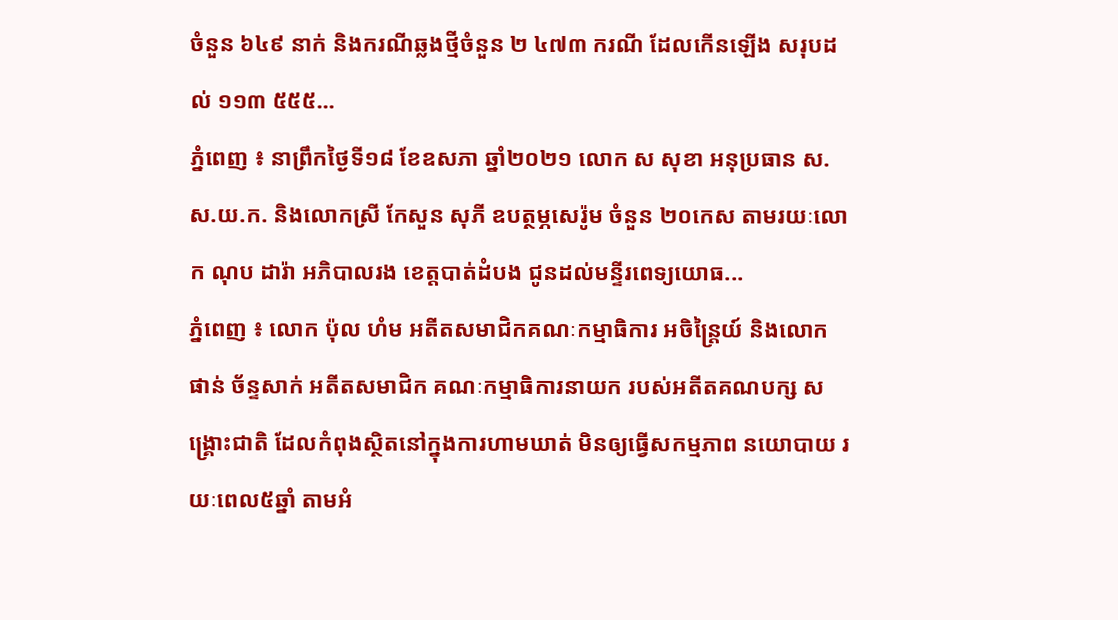ចំនួន ៦៤៩ នាក់ និងករណីឆ្លងថ្មីចំនួន ២ ៤៧៣ ករណី ដែលកើនឡើង សរុបដល់ ១១៣ ៥៥៥...
ភ្នំពេញ ៖ នាព្រឹកថ្ងៃទី១៨ ខែឧសភា ឆ្នាំ២០២១ លោក ស សុខា អនុប្រធាន ស.ស.យ.ក. និងលោកស្រី កែសួន សុភី ឧបត្ថម្ភសេរ៉ូម ចំនួន ២០កេស តាមរយៈលោក ណុប ដារ៉ា អភិបាលរង ខេត្តបាត់ដំបង ជូនដល់មន្ទីរពេទ្យយោធ...
ភ្នំពេញ ៖ លោក ប៉ុល ហំម អតីតសមាជិកគណៈកម្មាធិការ អចិន្ត្រៃយ៍ និងលោក ផាន់ ច័ន្ទសាក់ អតីតសមាជិក គណៈកម្មាធិការនាយក របស់អតីតគណបក្ស សង្រ្គោះជាតិ ដែលកំពុងស្ថិតនៅក្នុងការហាមឃាត់ មិនឲ្យធ្វើសកម្មភាព នយោបាយ រយៈពេល៥ឆ្នាំ តាមអំ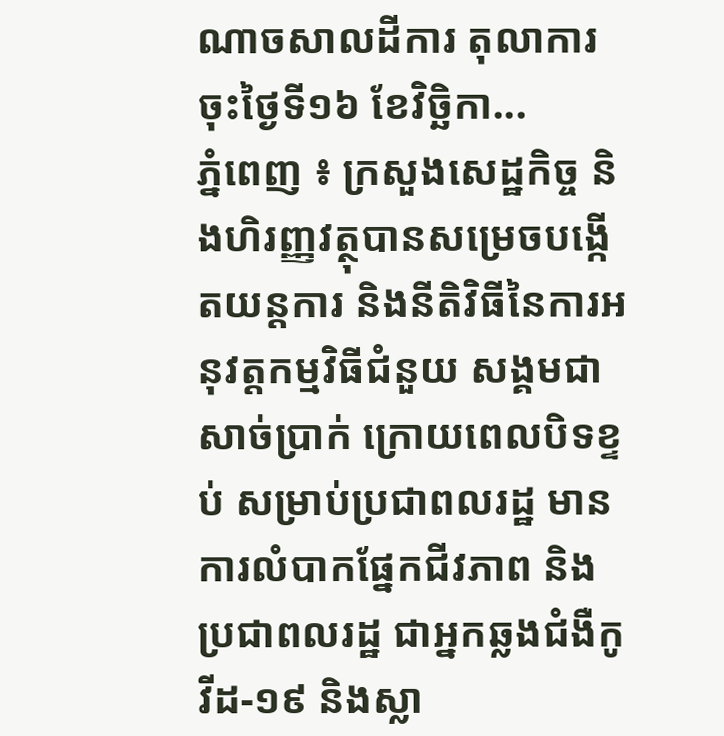ណាចសាលដីការ តុលាការ ចុះថ្ងៃទី១៦ ខែវិច្ឆិកា...
ភ្នំពេញ ៖ ក្រសួងសេដ្ឋកិច្ច និងហិរញ្ញវត្ថុបានសម្រេចបង្កើតយន្តការ និងនីតិវិធីនៃការអនុវត្តកម្មវិធីជំនួយ សង្គមជាសាច់ប្រាក់ ក្រោយពេលបិទខ្ទប់ សម្រាប់ប្រជាពលរដ្ឋ មានការលំបាកផ្នែកជីវភាព និងប្រជាពលរដ្ឋ ជាអ្នកឆ្លងជំងឺកូវីដ-១៩ និងស្លា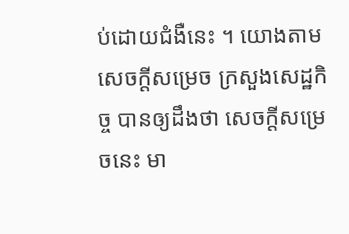ប់ដោយជំងឺនេះ ។ យោងតាមសេចក្ដីសម្រេច ក្រសួងសេដ្ឋកិច្ច បានឲ្យដឹងថា សេចក្ដីសម្រេចនេះ មា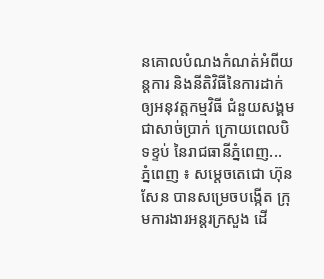នគោលបំណងកំណត់អំពីយន្តការ និងនីតិវិធីនៃការដាក់ឲ្យអនុវត្តកម្មវិធី ជំនួយសង្គមជាសាច់ប្រាក់ ក្រោយពេលបិទខ្ទប់ នៃរាជធានីភ្នំពេញ...
ភ្នំពេញ ៖ សម្តេចតេជោ ហ៊ុន សែន បានសម្រេចបង្កើត ក្រុមការងារអន្តរក្រសួង ដើ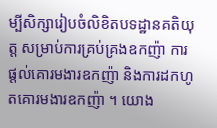ម្បីសិក្សារៀបចំលិខិតបទដ្ឋានគតិយុត្ត សម្រាប់ការគ្រប់គ្រងឧកញ៉ា ការផ្តល់គោរមងារឧកញ៉ា និងការដកហូតគោរមងារឧកញ៉ា ។ យោង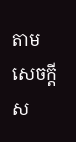តាមសេចក្ដីស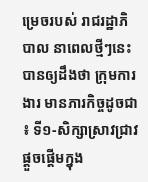ម្រេចរបស់ រាជរដ្ឋាភិបាល នាពេលថ្មីៗនេះ បានឲ្យដឹងថា ក្រុមការងារ មានភារកិច្ចដូចជា ៖ ទី១-សិក្សាស្រាវជ្រាវ ផ្តួចផ្តើមក្នុង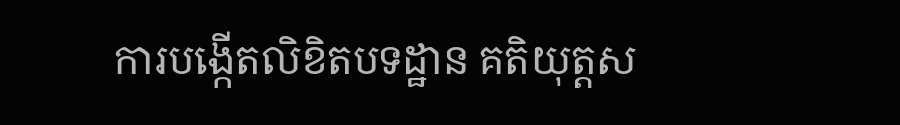ការបង្កើតលិខិតបទដ្ឋាន គតិយុត្តស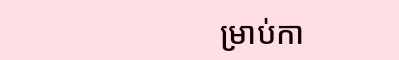ម្រាប់កា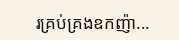រគ្រប់គ្រងឧកញ៉ា...